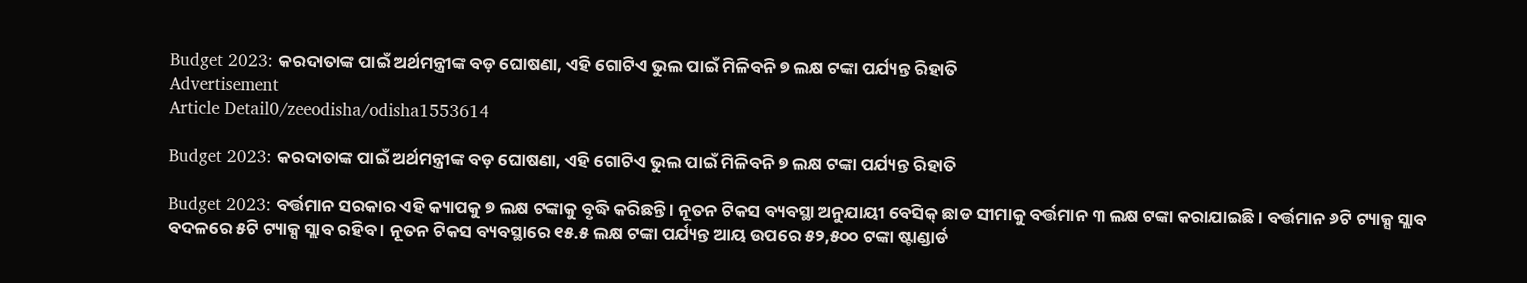Budget 2023: କରଦାତାଙ୍କ ପାଇଁ ଅର୍ଥମନ୍ତ୍ରୀଙ୍କ ବଡ଼ ଘୋଷଣା, ଏହି ଗୋଟିଏ ଭୁଲ ପାଇଁ ମିଳିବନି ୭ ଲକ୍ଷ ଟଙ୍କା ପର୍ଯ୍ୟନ୍ତ ରିହାତି
Advertisement
Article Detail0/zeeodisha/odisha1553614

Budget 2023: କରଦାତାଙ୍କ ପାଇଁ ଅର୍ଥମନ୍ତ୍ରୀଙ୍କ ବଡ଼ ଘୋଷଣା, ଏହି ଗୋଟିଏ ଭୁଲ ପାଇଁ ମିଳିବନି ୭ ଲକ୍ଷ ଟଙ୍କା ପର୍ଯ୍ୟନ୍ତ ରିହାତି

Budget 2023: ବର୍ତ୍ତମାନ ସରକାର ଏହି କ୍ୟାପକୁ ୭ ଲକ୍ଷ ଟଙ୍କାକୁ ବୃଦ୍ଧି କରିଛନ୍ତି । ନୂତନ ଟିକସ ବ୍ୟବସ୍ଥା ଅନୁଯାୟୀ ବେସିକ୍ ଛାଡ ସୀମାକୁ ବର୍ତ୍ତମାନ ୩ ଲକ୍ଷ ଟଙ୍କା କରାଯାଇଛି । ବର୍ତ୍ତମାନ ୬ଟି ଟ୍ୟାକ୍ସ ସ୍ଲାବ ବଦଳରେ ୫ଟି ଟ୍ୟାକ୍ସ ସ୍ଲାବ ରହିବ । ନୂତନ ଟିକସ ବ୍ୟବସ୍ଥାରେ ୧୫.୫ ଲକ୍ଷ ଟଙ୍କା ପର୍ଯ୍ୟନ୍ତ ଆୟ ଉପରେ ୫୨,୫୦୦ ଟଙ୍କା ଷ୍ଟାଣ୍ଡାର୍ଡ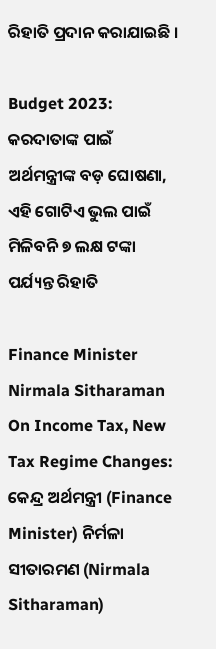ରିହାତି ପ୍ରଦାନ କରାଯାଇଛି ।

Budget 2023: କରଦାତାଙ୍କ ପାଇଁ ଅର୍ଥମନ୍ତ୍ରୀଙ୍କ ବଡ଼ ଘୋଷଣା, ଏହି ଗୋଟିଏ ଭୁଲ ପାଇଁ ମିଳିବନି ୭ ଲକ୍ଷ ଟଙ୍କା ପର୍ଯ୍ୟନ୍ତ ରିହାତି

Finance Minister Nirmala Sitharaman On Income Tax, New Tax Regime Changes: କେନ୍ଦ୍ର ଅର୍ଥମନ୍ତ୍ରୀ (Finance Minister) ନିର୍ମଳା ସୀତାରମଣ (Nirmala Sitharaman)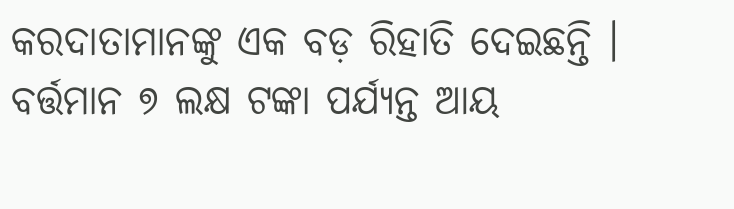କରଦାତାମାନଙ୍କୁ ଏକ ବଡ଼ ରିହାତି ଦେଇଛନ୍ତି । ବର୍ତ୍ତମାନ ୭ ଲକ୍ଷ ଟଙ୍କା ପର୍ଯ୍ୟନ୍ତ ଆୟ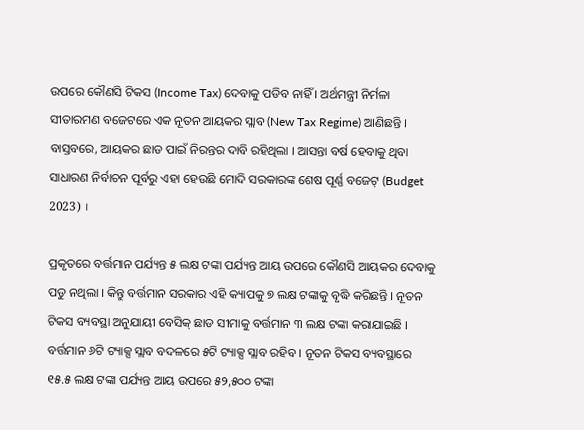ଉପରେ କୌଣସି ଟିକସ (Income Tax) ଦେବାକୁ ପଡିବ ନାହିଁ । ଅର୍ଥମନ୍ତ୍ରୀ ନିର୍ମଳା ସୀତାରମଣ ବଜେଟରେ ଏକ ନୂତନ ଆୟକର ସ୍ଲାବ (New Tax Regime) ଆଣିଛନ୍ତି । ବାସ୍ତବରେ, ଆୟକର ଛାଡ ପାଇଁ ନିରନ୍ତର ଦାବି ରହିଥିଲା । ଆସନ୍ତା ବର୍ଷ ହେବାକୁ ଥିବା ସାଧାରଣ ନିର୍ବାଚନ ପୂର୍ବରୁ ଏହା ହେଉଛି ମୋଦି ସରକାରଙ୍କ ଶେଷ ପୂର୍ଣ୍ଣ ବଜେଟ୍ (Budget 2023) ।

ପ୍ରକୃତରେ ବର୍ତ୍ତମାନ ପର୍ଯ୍ୟନ୍ତ ୫ ଲକ୍ଷ ଟଙ୍କା ପର୍ଯ୍ୟନ୍ତ ଆୟ ଉପରେ କୌଣସି ଆୟକର ଦେବାକୁ ପଡୁ ନଥିଲା । କିନ୍ତୁ ବର୍ତ୍ତମାନ ସରକାର ଏହି କ୍ୟାପକୁ ୭ ଲକ୍ଷ ଟଙ୍କାକୁ ବୃଦ୍ଧି କରିଛନ୍ତି । ନୂତନ ଟିକସ ବ୍ୟବସ୍ଥା ଅନୁଯାୟୀ ବେସିକ୍ ଛାଡ ସୀମାକୁ ବର୍ତ୍ତମାନ ୩ ଲକ୍ଷ ଟଙ୍କା କରାଯାଇଛି । ବର୍ତ୍ତମାନ ୬ଟି ଟ୍ୟାକ୍ସ ସ୍ଲାବ ବଦଳରେ ୫ଟି ଟ୍ୟାକ୍ସ ସ୍ଲାବ ରହିବ । ନୂତନ ଟିକସ ବ୍ୟବସ୍ଥାରେ ୧୫.୫ ଲକ୍ଷ ଟଙ୍କା ପର୍ଯ୍ୟନ୍ତ ଆୟ ଉପରେ ୫୨,୫୦୦ ଟଙ୍କା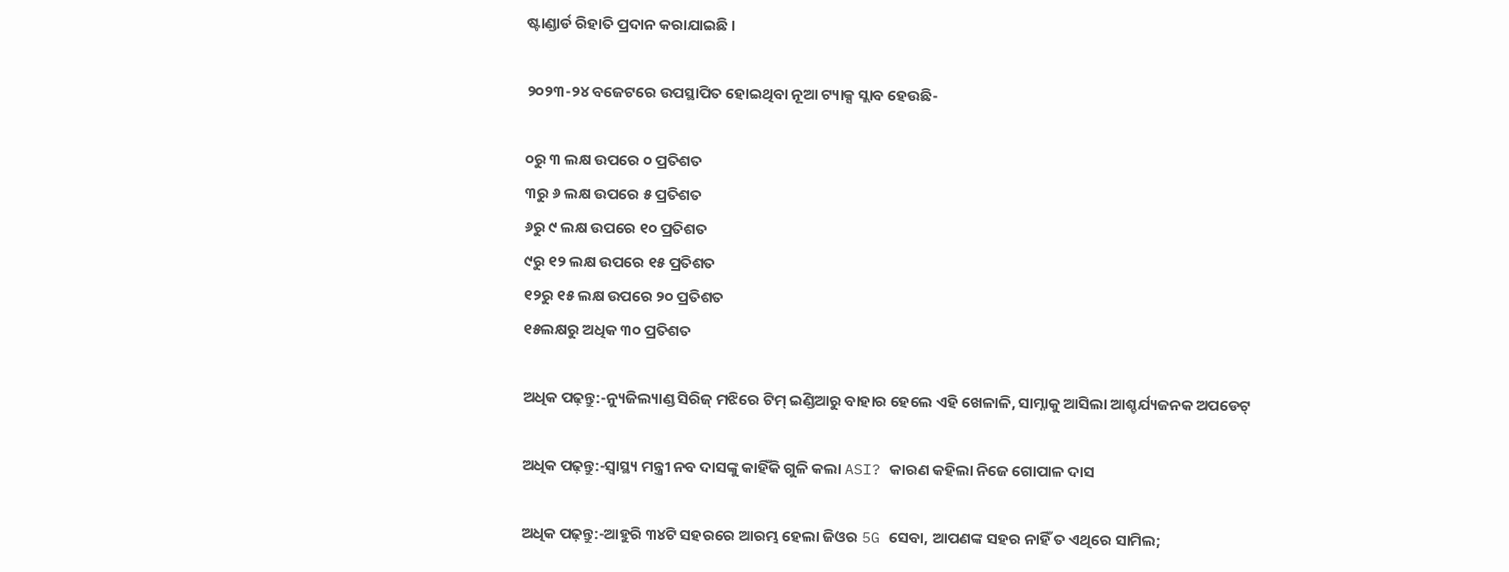ଷ୍ଟାଣ୍ଡାର୍ଡ ରିହାତି ପ୍ରଦାନ କରାଯାଇଛି ।

୨୦୨୩-୨୪ ବଜେଟରେ ଉପସ୍ଥାପିତ ହୋଇଥିବା ନୂଆ ଟ୍ୟାକ୍ସ ସ୍ଲାବ ହେଉଛି-

୦ରୁ ୩ ଲକ୍ଷ ଉପରେ ୦ ପ୍ରତିଶତ
୩ରୁ ୬ ଲକ୍ଷ ଉପରେ ୫ ପ୍ରତିଶତ
୬ରୁ ୯ ଲକ୍ଷ ଉପରେ ୧୦ ପ୍ରତିଶତ
୯ରୁ ୧୨ ଲକ୍ଷ ଉପରେ ୧୫ ପ୍ରତିଶତ
୧୨ରୁ ୧୫ ଲକ୍ଷ ଉପରେ ୨୦ ପ୍ରତିଶତ
୧୫ଲକ୍ଷରୁ ଅଧିକ ୩୦ ପ୍ରତିଶତ

ଅଧିକ ପଢ଼ନ୍ତୁ:-ନ୍ୟୁଜିଲ୍ୟାଣ୍ଡ ସିରିଜ୍ ମଝିରେ ଟିମ୍ ଇଣ୍ଡିଆରୁ ବାହାର ହେଲେ ଏହି ଖେଳାଳି, ସାମ୍ନାକୁ ଆସିଲା ଆଶ୍ଚର୍ଯ୍ୟଜନକ ଅପଡେଟ୍

ଅଧିକ ପଢ଼ନ୍ତୁ:-ସ୍ୱାସ୍ଥ୍ୟ ମନ୍ତ୍ରୀ ନବ ଦାସଙ୍କୁ କାହିଁକି ଗୁଳି କଲା ASI? କାରଣ କହିଲା ନିଜେ ଗୋପାଳ ଦାସ

ଅଧିକ ପଢ଼ନ୍ତୁ:-ଆହୁରି ୩୪ଟି ସହରରେ ଆରମ୍ଭ ହେଲା ଜିଓର 5G ସେବା, ଆପଣଙ୍କ ସହର ନାହିଁ ତ ଏଥିରେ ସାମିଲ;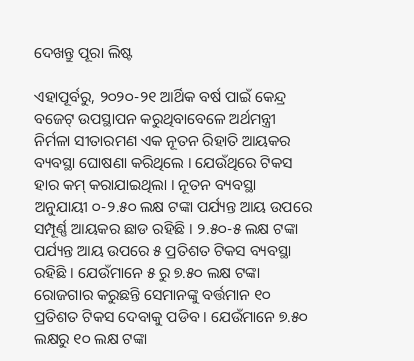ଦେଖନ୍ତୁ ପୂରା ଲିଷ୍ଟ

ଏହାପୂର୍ବରୁ, ୨୦୨୦-୨୧ ଆର୍ଥିକ ବର୍ଷ ପାଇଁ କେନ୍ଦ୍ର ବଜେଟ୍ ଉପସ୍ଥାପନ କରୁଥିବାବେଳେ ଅର୍ଥମନ୍ତ୍ରୀ ନିର୍ମଳା ସୀତାରମଣ ଏକ ନୂତନ ରିହାତି ଆୟକର ବ୍ୟବସ୍ଥା ଘୋଷଣା କରିଥିଲେ । ଯେଉଁଥିରେ ଟିକସ ହାର କମ୍ କରାଯାଇଥିଲା । ନୂତନ ବ୍ୟବସ୍ଥା ଅନୁଯାୟୀ ୦-୨.୫୦ ଲକ୍ଷ ଟଙ୍କା ପର୍ଯ୍ୟନ୍ତ ଆୟ ଉପରେ ସମ୍ପୂର୍ଣ୍ଣ ଆୟକର ଛାଡ ରହିଛି । ୨.୫୦-୫ ଲକ୍ଷ ଟଙ୍କା ପର୍ଯ୍ୟନ୍ତ ଆୟ ଉପରେ ୫ ପ୍ରତିଶତ ଟିକସ ବ୍ୟବସ୍ଥା ରହିଛି । ଯେଉଁମାନେ ୫ ରୁ ୭.୫୦ ଲକ୍ଷ ଟଙ୍କା ରୋଜଗାର କରୁଛନ୍ତି ସେମାନଙ୍କୁ ବର୍ତ୍ତମାନ ୧୦ ପ୍ରତିଶତ ଟିକସ ଦେବାକୁ ପଡିବ । ଯେଉଁମାନେ ୭.୫୦ ଲକ୍ଷରୁ ୧୦ ଲକ୍ଷ ଟଙ୍କା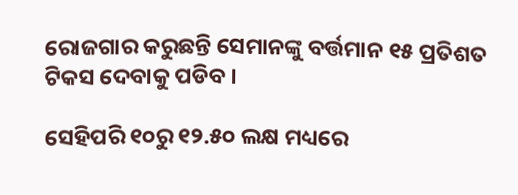ରୋଜଗାର କରୁଛନ୍ତି ସେମାନଙ୍କୁ ବର୍ତ୍ତମାନ ୧୫ ପ୍ରତିଶତ ଟିକସ ଦେବାକୁ ପଡିବ ।

ସେହିପରି ୧୦ରୁ ୧୨.୫୦ ଲକ୍ଷ ମଧ୍ୟରେ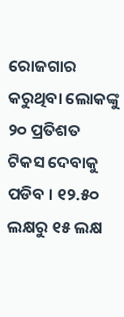ରୋଜଗାର କରୁଥିବା ଲୋକଙ୍କୁ ୨୦ ପ୍ରତିଶତ ଟିକସ ଦେବାକୁ ପଡିବ । ୧୨.୫୦ ଲକ୍ଷରୁ ୧୫ ଲକ୍ଷ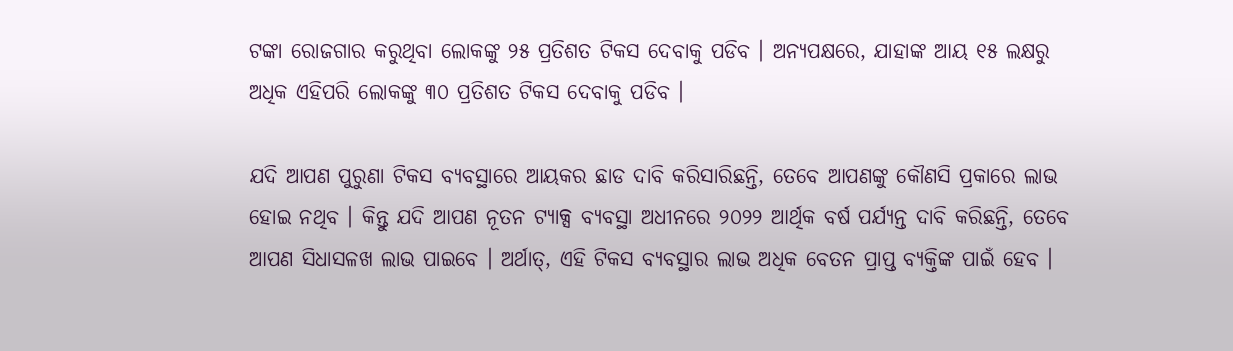ଟଙ୍କା ରୋଜଗାର କରୁଥିବା ଲୋକଙ୍କୁ ୨୫ ପ୍ରତିଶତ ଟିକସ ଦେବାକୁ ପଡିବ । ଅନ୍ୟପକ୍ଷରେ, ଯାହାଙ୍କ ଆୟ ୧୫ ଲକ୍ଷରୁ ଅଧିକ ଏହିପରି ଲୋକଙ୍କୁ ୩୦ ପ୍ରତିଶତ ଟିକସ ଦେବାକୁ ପଡିବ ।

ଯଦି ଆପଣ ପୁରୁଣା ଟିକସ ବ୍ୟବସ୍ଥାରେ ଆୟକର ଛାଡ ଦାବି କରିସାରିଛନ୍ତି, ତେବେ ଆପଣଙ୍କୁ କୌଣସି ପ୍ରକାରେ ଲାଭ ହୋଇ ନଥିବ । କିନ୍ତୁ ଯଦି ଆପଣ ନୂତନ ଟ୍ୟାକ୍ସ ବ୍ୟବସ୍ଥା ଅଧୀନରେ ୨୦୨୨ ଆର୍ଥିକ ବର୍ଷ ପର୍ଯ୍ୟନ୍ତ ଦାବି କରିଛନ୍ତି, ତେବେ ଆପଣ ସିଧାସଳଖ ଲାଭ ପାଇବେ । ଅର୍ଥାତ୍, ଏହି ଟିକସ ବ୍ୟବସ୍ଥାର ଲାଭ ଅଧିକ ବେତନ ପ୍ରାପ୍ତ ବ୍ୟକ୍ତିଙ୍କ ପାଇଁ ହେବ ।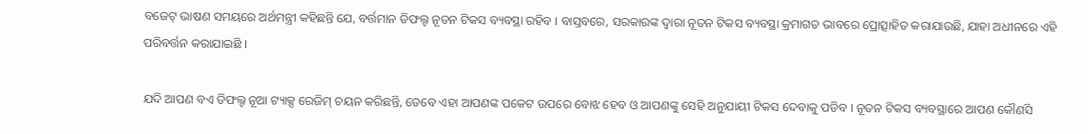ବଜେଟ୍ ଭାଷଣ ସମୟରେ ଅର୍ଥମନ୍ତ୍ରୀ କହିଛନ୍ତି ଯେ, ବର୍ତ୍ତମାନ ଡିଫଲ୍ଟ ନୂତନ ଟିକସ ବ୍ୟବସ୍ଥା ରହିବ । ବାସ୍ତବରେ, ସରକାରଙ୍କ ଦ୍ୱାରା ନୂତନ ଟିକସ ବ୍ୟବସ୍ଥା କ୍ରମାଗତ ଭାବରେ ପ୍ରୋତ୍ସାହିତ କରାଯାଉଛି, ଯାହା ଅଧୀନରେ ଏହି ପରିବର୍ତ୍ତନ କରାଯାଇଛି ।

ଯଦି ଆପଣ ବଏ ଡିଫଲ୍ଟ ନୂଆ ଟ୍ୟାକ୍ସ ରେଜିମ୍ ଚୟନ କରିଛନ୍ତି, ତେବେ ଏହା ଆପଣଙ୍କ ପକେଟ ଉପରେ ବୋଝ ହେବ ଓ ଆପଣଙ୍କୁ ସେହି ଅନୁଯାୟୀ ଟିକସ ଦେବାକୁ ପଡିବ । ନୂତନ ଟିକସ ବ୍ୟବସ୍ଥାରେ ଆପଣ କୌଣସି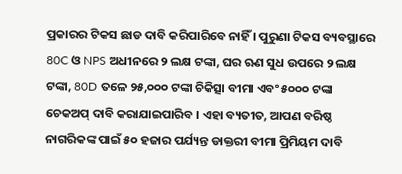ପ୍ରକାରର ଟିକସ ଛାଡ ଦାବି କରିପାରିବେ ନାହିଁ । ପୁରୁଣା ଟିକସ ବ୍ୟବସ୍ଥାରେ 80C ଓ NPS ଅଧୀନରେ ୨ ଲକ୍ଷ ଟଙ୍କା, ଘର ଋଣ ସୁଧ ଉପରେ ୨ ଲକ୍ଷ ଟଙ୍କା, 80D ତଳେ ୨୫,୦୦୦ ଟଙ୍କା ଚିକିତ୍ସା ବୀମା ଏବଂ ୫୦୦୦ ଟଙ୍କା ଚେକଅପ୍ ଦାବି କରାଯାଇପାରିବ । ଏହା ବ୍ୟତୀତ, ଆପଣ ବରିଷ୍ଠ ନାଗରିକଙ୍କ ପାଇଁ ୫୦ ହଜାର ପର୍ଯ୍ୟନ୍ତ ଡାକ୍ତରୀ ବୀମା ପ୍ରିମିୟମ ଦାବି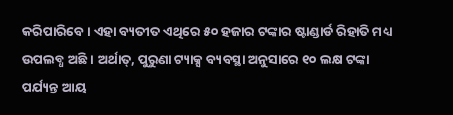କରିପାରିବେ । ଏହା ବ୍ୟତୀତ ଏଥିରେ ୫୦ ହଜାର ଟଙ୍କାର ଷ୍ଟାଣ୍ଡାର୍ଡ ରିହାତି ମଧ୍ୟ ଉପଲବ୍ଧ ଅଛି । ଅର୍ଥାତ୍, ପୁରୁଣା ଟ୍ୟାକ୍ସ ବ୍ୟବସ୍ଥା ଅନୁସାରେ ୧୦ ଲକ୍ଷ ଟଙ୍କା ପର୍ଯ୍ୟନ୍ତ ଆୟ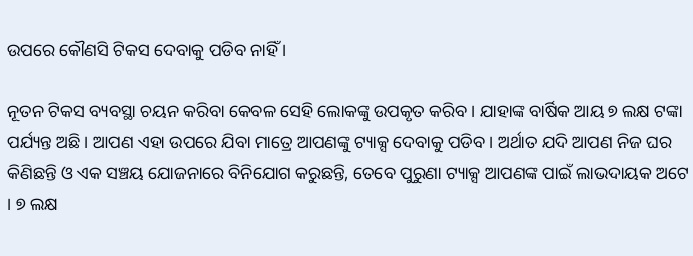ଉପରେ କୌଣସି ଟିକସ ଦେବାକୁ ପଡିବ ନାହିଁ ।

ନୂତନ ଟିକସ ବ୍ୟବସ୍ଥା ଚୟନ କରିବା କେବଳ ସେହି ଲୋକଙ୍କୁ ଉପକୃତ କରିବ । ଯାହାଙ୍କ ବାର୍ଷିକ ଆୟ ୭ ଲକ୍ଷ ଟଙ୍କା ପର୍ଯ୍ୟନ୍ତ ଅଛି । ଆପଣ ଏହା ଉପରେ ଯିବା ମାତ୍ରେ ଆପଣଙ୍କୁ ଟ୍ୟାକ୍ସ ଦେବାକୁ ପଡିବ । ଅର୍ଥାତ ଯଦି ଆପଣ ନିଜ ଘର କିଣିଛନ୍ତି ଓ ଏକ ସଞ୍ଚୟ ଯୋଜନାରେ ବିନିଯୋଗ କରୁଛନ୍ତି, ତେବେ ପୁରୁଣା ଟ୍ୟାକ୍ସ ଆପଣଙ୍କ ପାଇଁ ଲାଭଦାୟକ ଅଟେ । ୭ ଲକ୍ଷ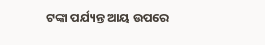ଟଙ୍କା ପର୍ଯ୍ୟନ୍ତ ଆୟ ଉପରେ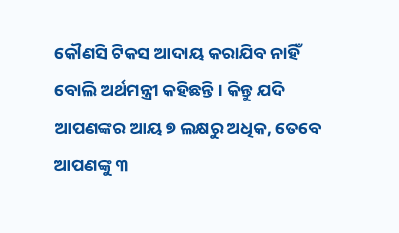କୌଣସି ଟିକସ ଆଦାୟ କରାଯିବ ନାହିଁ ବୋଲି ଅର୍ଥମନ୍ତ୍ରୀ କହିଛନ୍ତି । କିନ୍ତୁ ଯଦି ଆପଣଙ୍କର ଆୟ ୭ ଲକ୍ଷରୁ ଅଧିକ, ତେବେ ଆପଣଙ୍କୁ ୩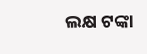ଲକ୍ଷ ଟଙ୍କା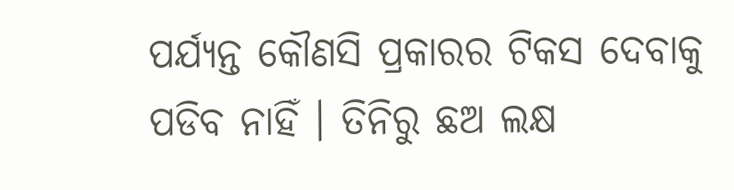ପର୍ଯ୍ୟନ୍ତ କୌଣସି ପ୍ରକାରର ଟିକସ ଦେବାକୁ ପଡିବ ନାହିଁ । ତିନିରୁ ଛଅ ଲକ୍ଷ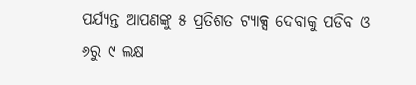ପର୍ଯ୍ୟନ୍ତ ଆପଣଙ୍କୁ ୫ ପ୍ରତିଶତ ଟ୍ୟାକ୍ସ ଦେବାକୁ ପଡିବ ଓ ୬ରୁ ୯ ଲକ୍ଷ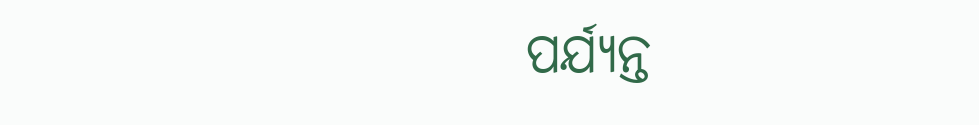ପର୍ଯ୍ୟନ୍ତ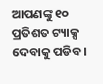ଆପଣଙ୍କୁ ୧୦ ପ୍ରତିଶତ ଟ୍ୟାକ୍ସ ଦେବାକୁ ପଡିବ ।